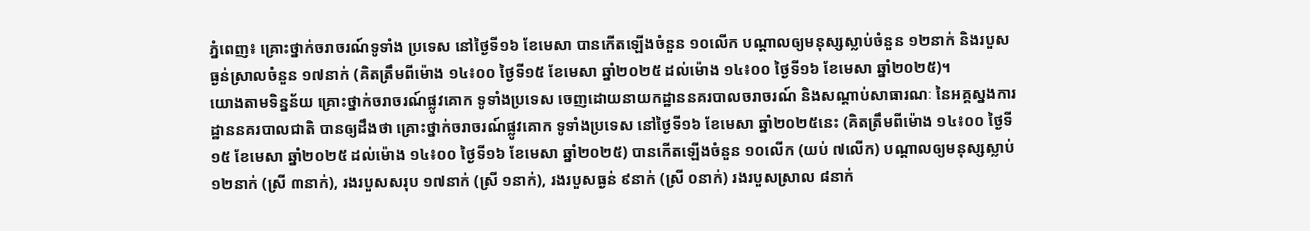ភ្នំពេញ៖ គ្រោះថ្នាក់ចរាចរណ៍ទូទាំង ប្រទេស នៅថ្ងៃទី១៦ ខែមេសា បានកើតឡើងចំនួន ១០លើក បណ្តាលឲ្យមនុស្សស្លាប់ចំនួន ១២នាក់ និងរបួសធ្ងន់ស្រាលចំនួន ១៧នាក់ (គិតត្រឹមពីម៉ោង ១៤៖០០ ថ្ងៃទី១៥ ខែមេសា ឆ្នាំ២០២៥ ដល់ម៉ោង ១៤៖០០ ថ្ងៃទី១៦ ខែមេសា ឆ្នាំ២០២៥)។
យោងតាមទិន្នន័យ គ្រោះថ្នាក់ចរាចរណ៍ផ្លូវគោក ទូទាំងប្រទេស ចេញដោយនាយកដ្ឋាននគរបាលចរាចរណ៍ និងសណ្តាប់សាធារណៈ នៃអគ្គស្នងការដ្ឋាននគរបាលជាតិ បានឲ្យដឹងថា គ្រោះថ្នាក់ចរាចរណ៍ផ្លូវគោក ទូទាំងប្រទេស នៅថ្ងៃទី១៦ ខែមេសា ឆ្នាំ២០២៥នេះ (គិតត្រឹមពីម៉ោង ១៤៖០០ ថ្ងៃទី១៥ ខែមេសា ឆ្នាំ២០២៥ ដល់ម៉ោង ១៤៖០០ ថ្ងៃទី១៦ ខែមេសា ឆ្នាំ២០២៥) បានកើតឡើងចំនួន ១០លើក (យប់ ៧លើក) បណ្តាលឲ្យមនុស្សស្លាប់ ១២នាក់ (ស្រី ៣នាក់), រងរបួសសរុប ១៧នាក់ (ស្រី ១នាក់), រងរបួសធ្ងន់ ៩នាក់ (ស្រី ០នាក់) រងរបួសស្រាល ៨នាក់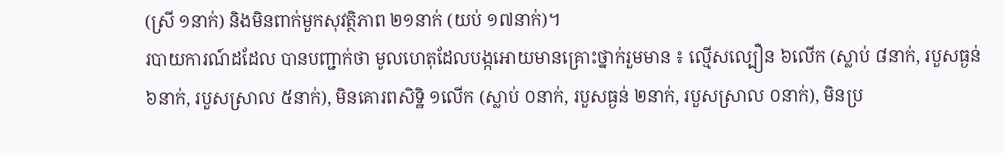(ស្រី ១នាក់) និងមិនពាក់មួកសុវត្ថិភាព ២១នាក់ (យប់ ១៧នាក់)។
របាយការណ៍ដដែល បានបញ្ជាក់ថា មូលហេតុដែលបង្កអោយមានគ្រោះថ្នាក់រួមមាន ៖ ល្មើសល្បឿន ៦លើក (ស្លាប់ ៨នាក់, របួសធ្ងន់ ៦នាក់, របួសស្រាល ៥នាក់), មិនគោរពសិទ្ឋិ ១លើក (ស្លាប់ ០នាក់, របួសធ្ងន់ ២នាក់, របួសស្រាល ០នាក់), មិនប្រ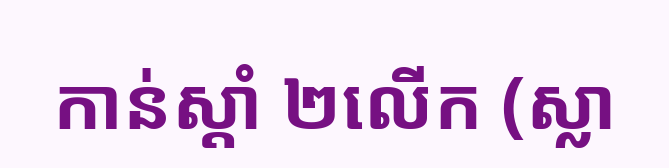កាន់ស្តាំ ២លើក (ស្លា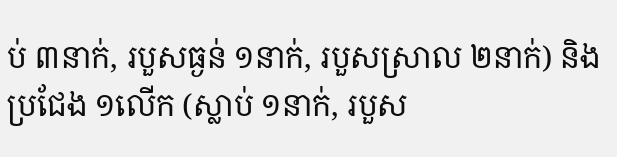ប់ ៣នាក់, របួសធ្ងន់ ១នាក់, របួសស្រាល ២នាក់) និងប្រជែង ១លើក (ស្លាប់ ១នាក់, របួស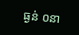ធ្ងន់ ០នា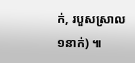ក់, របួសស្រាល ១នាក់) ៕